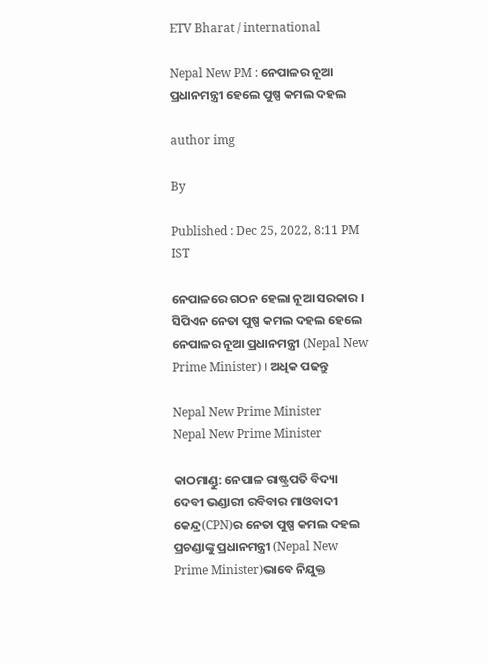ETV Bharat / international

Nepal New PM : ନେପାଳର ନୂଆ ପ୍ରଧାନମନ୍ତ୍ରୀ ହେଲେ ପୁଷ୍ପ କମଲ ଦହଲ

author img

By

Published : Dec 25, 2022, 8:11 PM IST

ନେପାଳରେ ଗଠନ ହେଲା ନୂଆ ସରକାର । ସିପିଏନ ନେତା ପୁଷ୍ପ କମଲ ଦହଲ ହେଲେ ନେପାଳର ନୂଆ ପ୍ରଧାନମନ୍ତ୍ରୀ (Nepal New Prime Minister) । ଅଧିକ ପଢନ୍ତୁ

Nepal New Prime Minister
Nepal New Prime Minister

କାଠମାଣ୍ଡୁ: ନେପାଳ ରାଷ୍ଟ୍ରପତି ବିଦ୍ୟା ଦେବୀ ଭଣ୍ଡାରୀ ରବିବାର ମାଓବାଦୀ କେନ୍ଦ୍ର(CPN)ର ନେତା ପୁଷ୍ପ କମଲ ଦହଲ ପ୍ରଚଣ୍ଡାଙ୍କୁ ପ୍ରଧାନମନ୍ତ୍ରୀ (Nepal New Prime Minister)ଭାବେ ନିଯୁକ୍ତ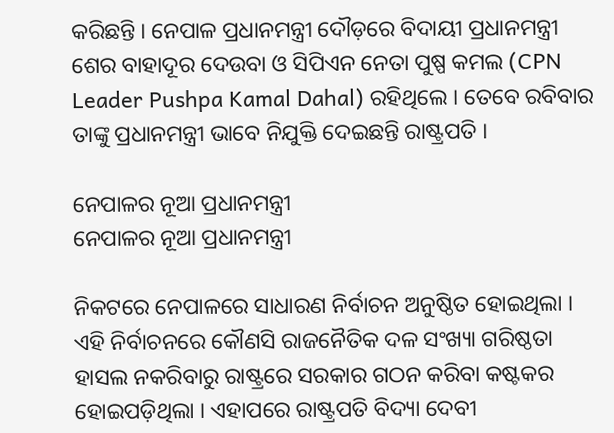କରିଛନ୍ତି । ନେପାଳ ପ୍ରଧାନମନ୍ତ୍ରୀ ଦୌଡ଼ରେ ବିଦାୟୀ ପ୍ରଧାନମନ୍ତ୍ରୀ ଶେର ବାହାଦୂର ଦେଉବା ଓ ସିପିଏନ ନେତା ପୁଷ୍ପ କମଲ (CPN Leader Pushpa Kamal Dahal) ରହିଥିଲେ । ତେବେ ରବିବାର ତାଙ୍କୁ ପ୍ରଧାନମନ୍ତ୍ରୀ ଭାବେ ନିଯୁକ୍ତି ଦେଇଛନ୍ତି ରାଷ୍ଟ୍ରପତି ।

ନେପାଳର ନୂଆ ପ୍ରଧାନମନ୍ତ୍ରୀ
ନେପାଳର ନୂଆ ପ୍ରଧାନମନ୍ତ୍ରୀ

ନିକଟରେ ନେପାଳରେ ସାଧାରଣ ନିର୍ବାଚନ ଅନୁଷ୍ଠିତ ହୋଇଥିଲା । ଏହି ନିର୍ବାଚନରେ କୌଣସି ରାଜନୈତିକ ଦଳ ସଂଖ୍ୟା ଗରିଷ୍ଠତା ହାସଲ ନକରିବାରୁ ରାଷ୍ଟ୍ରରେ ସରକାର ଗଠନ କରିବା କଷ୍ଟକର ହୋଇପଡ଼ିଥିଲା । ଏହାପରେ ରାଷ୍ଟ୍ରପତି ବିଦ୍ୟା ଦେବୀ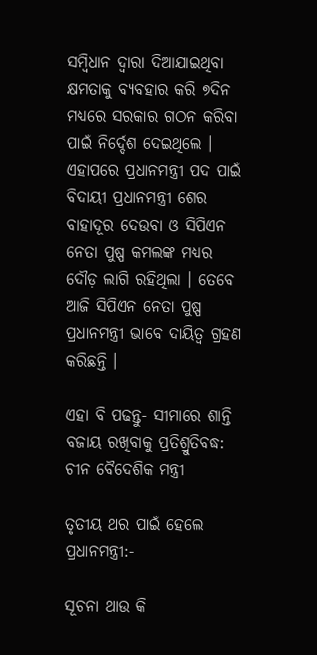ସମ୍ବିଧାନ ଦ୍ବାରା ଦିଆଯାଇଥିବା କ୍ଷମତାକୁ ବ୍ୟବହାର କରି ୭ଦିନ ମଧ୍ୟରେ ସରକାର ଗଠନ କରିବା ପାଇଁ ନିର୍ଦ୍ଦେଶ ଦେଇଥିଲେ । ଏହାପରେ ପ୍ରଧାନମନ୍ତ୍ରୀ ପଦ ପାଇଁ ବିଦାୟୀ ପ୍ରଧାନମନ୍ତ୍ରୀ ଶେର ବାହାଦୂର ଦେଉବା ଓ ସିପିଏନ ନେତା ପୁଷ୍ପ କମଲଙ୍କ ମଧ୍ୟର ଦୌଡ଼ ଲାଗି ରହିଥିଲା । ତେବେ ଆଜି ସିପିଏନ ନେତା ପୁଷ୍ପ ପ୍ରଧାନମନ୍ତ୍ରୀ ଭାବେ ଦାୟିତ୍ବ ଗ୍ରହଣ କରିଛନ୍ତି ।

ଏହା ବି ପଢନ୍ତୁ- ସୀମାରେ ଶାନ୍ତି ବଜାୟ ରଖିବାକୁ ପ୍ରତିଶ୍ରୁତିବଦ୍ଧ: ଚୀନ ବୈଦେଶିକ ମନ୍ତ୍ରୀ

ତୃତୀୟ ଥର ପାଇଁ ହେଲେ ପ୍ରଧାନମନ୍ତ୍ରୀ:-

ସୂଚନା ଥାଉ କି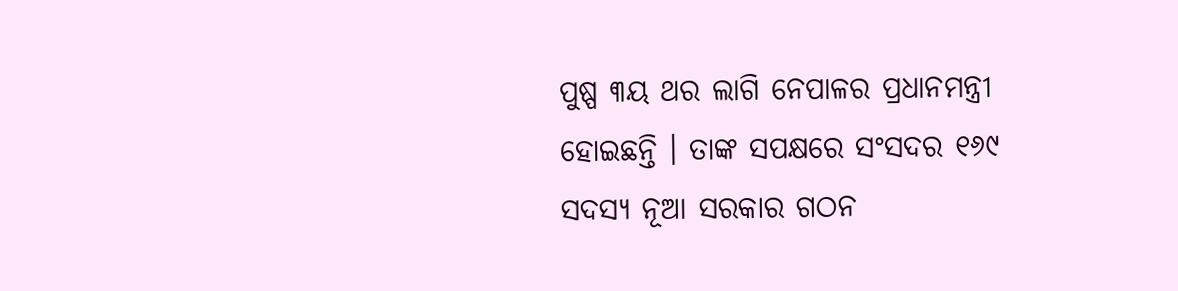ପୁଷ୍ପ ୩ୟ ଥର ଲାଗି ନେପାଳର ପ୍ରଧାନମନ୍ତ୍ରୀ ହୋଇଛନ୍ତି । ତାଙ୍କ ସପକ୍ଷରେ ସଂସଦର ୧୬୯ ସଦସ୍ୟ ନୂଆ ସରକାର ଗଠନ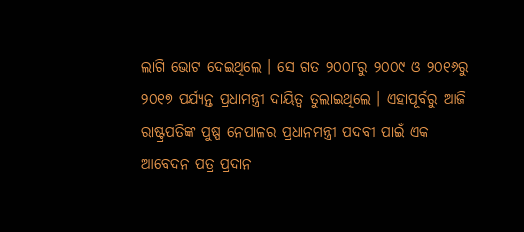ଲାଗି ଭୋଟ ଦେଇଥିଲେ । ସେ ଗତ ୨୦୦୮ରୁ ୨୦୦୯ ଓ ୨୦୧୬ରୁ ୨୦୧୭ ପର୍ଯ୍ୟନ୍ତ ପ୍ରଧାମନ୍ତ୍ରୀ ଦାୟିତ୍ବ ତୁଲାଇଥିଲେ । ଏହାପୂର୍ବରୁ ଆଜି ରାଷ୍ଟ୍ରପତିଙ୍କ ପୁଷ୍ପ ନେପାଳର ପ୍ରଧାନମନ୍ତ୍ରୀ ପଦବୀ ପାଇଁ ଏକ ଆବେଦନ ପତ୍ର ପ୍ରଦାନ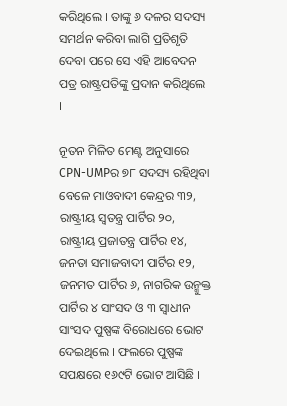କରିଥିଲେ । ତାଙ୍କୁ ୬ ଦଳର ସଦସ୍ୟ ସମର୍ଥନ କରିବା ଲାଗି ପ୍ରତିଶୃତି ଦେବା ପରେ ସେ ଏହି ଆବେଦନ ପତ୍ର ରାଷ୍ଟ୍ରପତିଙ୍କୁ ପ୍ରଦାନ କରିଥିଲେ ।

ନୂତନ ମିଳିତ ମେଣ୍ଟ ଅନୁସାରେ CPN-UMPର ୭୮ ସଦସ୍ୟ ରହିଥିବା ବେଳେ ମାଓବାଦୀ କେନ୍ଦ୍ରର ୩୨, ରାଷ୍ଟ୍ରୀୟ ସ୍ବତନ୍ତ୍ର ପାର୍ଟିର ୨୦, ରାଷ୍ଟ୍ରୀୟ ପ୍ରଜାତନ୍ତ୍ର ପାର୍ଟିର ୧୪, ଜନତା ସମାଜବାଦୀ ପାର୍ଟିର ୧୨, ଜନମତ ପାର୍ଟିର ୬, ନାଗରିକ ଉନ୍ମୁକ୍ତ ପାର୍ଟିର ୪ ସାଂସଦ ଓ ୩ ସ୍ବାଧୀନ ସାଂସଦ ପୁଷ୍ପଙ୍କ ବିରୋଧରେ ଭୋଟ ଦେଇଥିଲେ । ଫଲରେ ପୁଷ୍ପଙ୍କ ସପକ୍ଷରେ ୧୬୯ଟି ଭୋଟ ଆସିଛି ।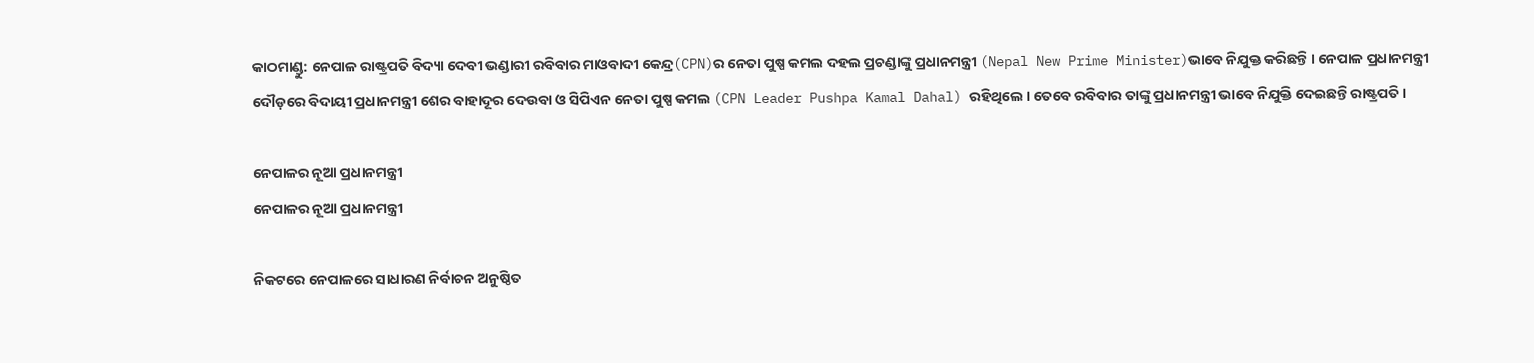କାଠମାଣ୍ଡୁ: ନେପାଳ ରାଷ୍ଟ୍ରପତି ବିଦ୍ୟା ଦେବୀ ଭଣ୍ଡାରୀ ରବିବାର ମାଓବାଦୀ କେନ୍ଦ୍ର(CPN)ର ନେତା ପୁଷ୍ପ କମଲ ଦହଲ ପ୍ରଚଣ୍ଡାଙ୍କୁ ପ୍ରଧାନମନ୍ତ୍ରୀ (Nepal New Prime Minister)ଭାବେ ନିଯୁକ୍ତ କରିଛନ୍ତି । ନେପାଳ ପ୍ରଧାନମନ୍ତ୍ରୀ ଦୌଡ଼ରେ ବିଦାୟୀ ପ୍ରଧାନମନ୍ତ୍ରୀ ଶେର ବାହାଦୂର ଦେଉବା ଓ ସିପିଏନ ନେତା ପୁଷ୍ପ କମଲ (CPN Leader Pushpa Kamal Dahal) ରହିଥିଲେ । ତେବେ ରବିବାର ତାଙ୍କୁ ପ୍ରଧାନମନ୍ତ୍ରୀ ଭାବେ ନିଯୁକ୍ତି ଦେଇଛନ୍ତି ରାଷ୍ଟ୍ରପତି ।

ନେପାଳର ନୂଆ ପ୍ରଧାନମନ୍ତ୍ରୀ
ନେପାଳର ନୂଆ ପ୍ରଧାନମନ୍ତ୍ରୀ

ନିକଟରେ ନେପାଳରେ ସାଧାରଣ ନିର୍ବାଚନ ଅନୁଷ୍ଠିତ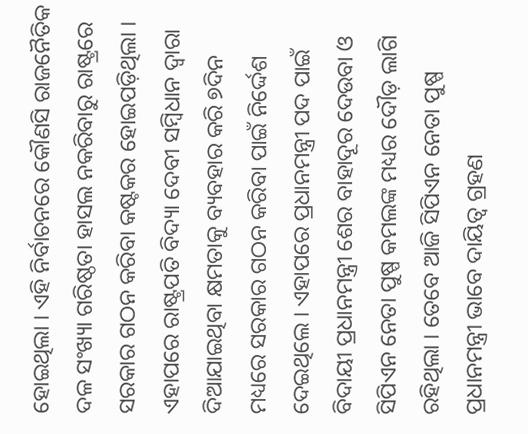ହୋଇଥିଲା । ଏହି ନିର୍ବାଚନରେ କୌଣସି ରାଜନୈତିକ ଦଳ ସଂଖ୍ୟା ଗରିଷ୍ଠତା ହାସଲ ନକରିବାରୁ ରାଷ୍ଟ୍ରରେ ସରକାର ଗଠନ କରିବା କଷ୍ଟକର ହୋଇପଡ଼ିଥିଲା । ଏହାପରେ ରାଷ୍ଟ୍ରପତି ବିଦ୍ୟା ଦେବୀ ସମ୍ବିଧାନ ଦ୍ବାରା ଦିଆଯାଇଥିବା କ୍ଷମତାକୁ ବ୍ୟବହାର କରି ୭ଦିନ ମଧ୍ୟରେ ସରକାର ଗଠନ କରିବା ପାଇଁ ନିର୍ଦ୍ଦେଶ ଦେଇଥିଲେ । ଏହାପରେ ପ୍ରଧାନମନ୍ତ୍ରୀ ପଦ ପାଇଁ ବିଦାୟୀ ପ୍ରଧାନମନ୍ତ୍ରୀ ଶେର ବାହାଦୂର ଦେଉବା ଓ ସିପିଏନ ନେତା ପୁଷ୍ପ କମଲଙ୍କ ମଧ୍ୟର ଦୌଡ଼ ଲାଗି ରହିଥିଲା । ତେବେ ଆଜି ସିପିଏନ ନେତା ପୁଷ୍ପ ପ୍ରଧାନମନ୍ତ୍ରୀ ଭାବେ ଦାୟିତ୍ବ ଗ୍ରହଣ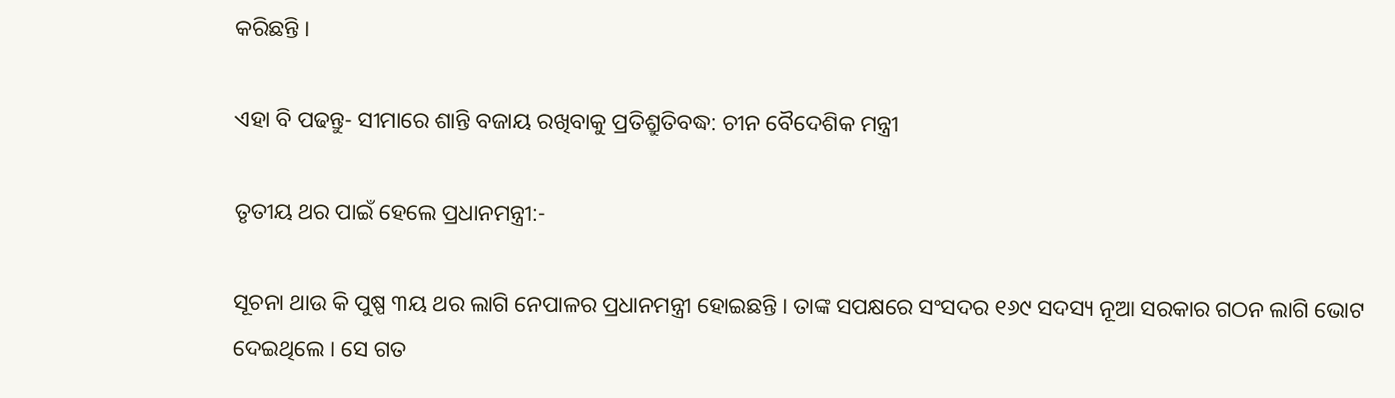କରିଛନ୍ତି ।

ଏହା ବି ପଢନ୍ତୁ- ସୀମାରେ ଶାନ୍ତି ବଜାୟ ରଖିବାକୁ ପ୍ରତିଶ୍ରୁତିବଦ୍ଧ: ଚୀନ ବୈଦେଶିକ ମନ୍ତ୍ରୀ

ତୃତୀୟ ଥର ପାଇଁ ହେଲେ ପ୍ରଧାନମନ୍ତ୍ରୀ:-

ସୂଚନା ଥାଉ କି ପୁଷ୍ପ ୩ୟ ଥର ଲାଗି ନେପାଳର ପ୍ରଧାନମନ୍ତ୍ରୀ ହୋଇଛନ୍ତି । ତାଙ୍କ ସପକ୍ଷରେ ସଂସଦର ୧୬୯ ସଦସ୍ୟ ନୂଆ ସରକାର ଗଠନ ଲାଗି ଭୋଟ ଦେଇଥିଲେ । ସେ ଗତ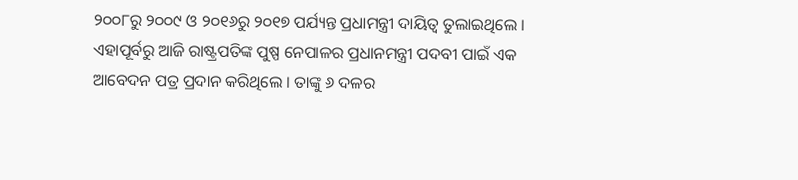୨୦୦୮ରୁ ୨୦୦୯ ଓ ୨୦୧୬ରୁ ୨୦୧୭ ପର୍ଯ୍ୟନ୍ତ ପ୍ରଧାମନ୍ତ୍ରୀ ଦାୟିତ୍ବ ତୁଲାଇଥିଲେ । ଏହାପୂର୍ବରୁ ଆଜି ରାଷ୍ଟ୍ରପତିଙ୍କ ପୁଷ୍ପ ନେପାଳର ପ୍ରଧାନମନ୍ତ୍ରୀ ପଦବୀ ପାଇଁ ଏକ ଆବେଦନ ପତ୍ର ପ୍ରଦାନ କରିଥିଲେ । ତାଙ୍କୁ ୬ ଦଳର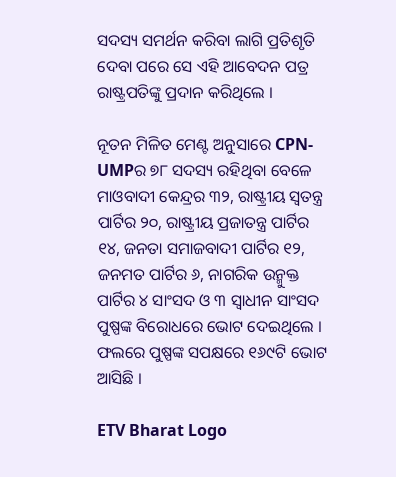ସଦସ୍ୟ ସମର୍ଥନ କରିବା ଲାଗି ପ୍ରତିଶୃତି ଦେବା ପରେ ସେ ଏହି ଆବେଦନ ପତ୍ର ରାଷ୍ଟ୍ରପତିଙ୍କୁ ପ୍ରଦାନ କରିଥିଲେ ।

ନୂତନ ମିଳିତ ମେଣ୍ଟ ଅନୁସାରେ CPN-UMPର ୭୮ ସଦସ୍ୟ ରହିଥିବା ବେଳେ ମାଓବାଦୀ କେନ୍ଦ୍ରର ୩୨, ରାଷ୍ଟ୍ରୀୟ ସ୍ବତନ୍ତ୍ର ପାର୍ଟିର ୨୦, ରାଷ୍ଟ୍ରୀୟ ପ୍ରଜାତନ୍ତ୍ର ପାର୍ଟିର ୧୪, ଜନତା ସମାଜବାଦୀ ପାର୍ଟିର ୧୨, ଜନମତ ପାର୍ଟିର ୬, ନାଗରିକ ଉନ୍ମୁକ୍ତ ପାର୍ଟିର ୪ ସାଂସଦ ଓ ୩ ସ୍ବାଧୀନ ସାଂସଦ ପୁଷ୍ପଙ୍କ ବିରୋଧରେ ଭୋଟ ଦେଇଥିଲେ । ଫଲରେ ପୁଷ୍ପଙ୍କ ସପକ୍ଷରେ ୧୬୯ଟି ଭୋଟ ଆସିଛି ।

ETV Bharat Logo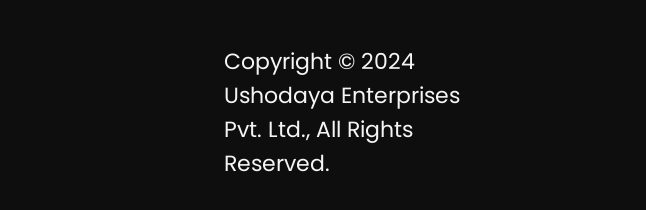Copyright © 2024 Ushodaya Enterprises Pvt. Ltd., All Rights Reserved.